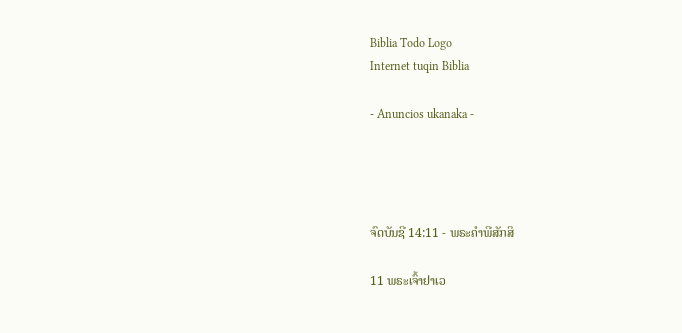Biblia Todo Logo
Internet tuqin Biblia

- Anuncios ukanaka -




ຈົດບັນຊີ 14:11 - ພຣະຄຳພີສັກສິ

11 ພຣະເຈົ້າຢາເວ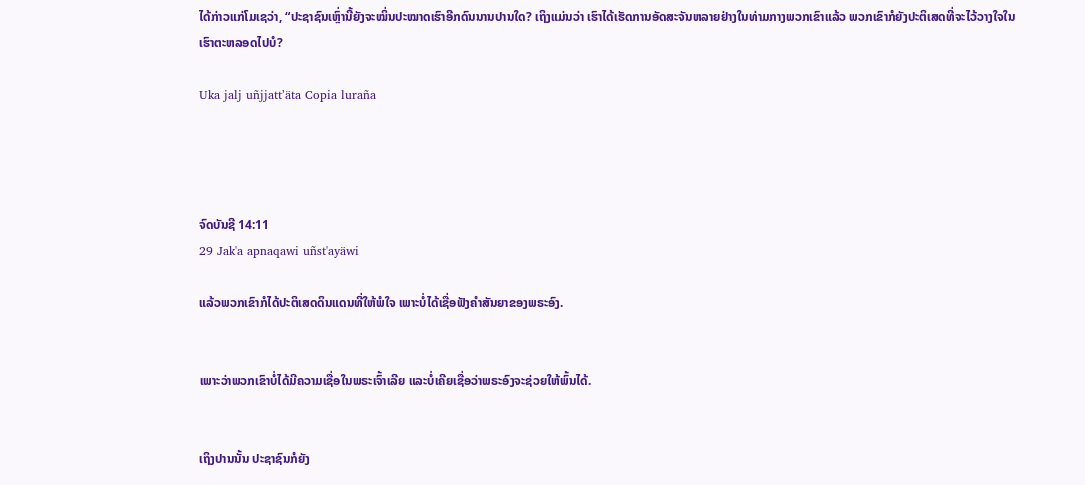ໄດ້ກ່າວແກ່ໂມເຊວ່າ, “ປະຊາຊົນເຫຼົ່ານີ້ຍັງຈະໝິ່ນປະໝາດເຮົາອີກດົນນານປານໃດ? ເຖິງແມ່ນວ່າ ເຮົາໄດ້ເຮັດການອັດສະຈັນຫລາຍຢ່າງໃນທ່າມກາງພວກເຂົາແລ້ວ ພວກເຂົາກໍຍັງປະຕິເສດທີ່ຈະໄວ້ວາງໃຈໃນເຮົາຕະຫລອດໄປບໍ?

Uka jalj uñjjattʼäta Copia luraña




ຈົດບັນຊີ 14:11
29 Jak'a apnaqawi uñst'ayäwi

ແລ້ວພວກເຂົາກໍໄດ້ປະຕິເສດດິນແດນທີ່ໃຫ້ພໍໃຈ ເພາະບໍ່ໄດ້ເຊື່ອຟັງຄຳສັນຍາຂອງພຣະອົງ.


ເພາະວ່າພວກເຂົາບໍ່ໄດ້ມີຄວາມເຊື່ອໃນພຣະເຈົ້າເລີຍ ແລະບໍ່ເຄີຍເຊື່ອວ່າພຣະອົງຈະຊ່ວຍໃຫ້ພົ້ນໄດ້.


ເຖິງປານນັ້ນ ປະຊາຊົນກໍຍັງ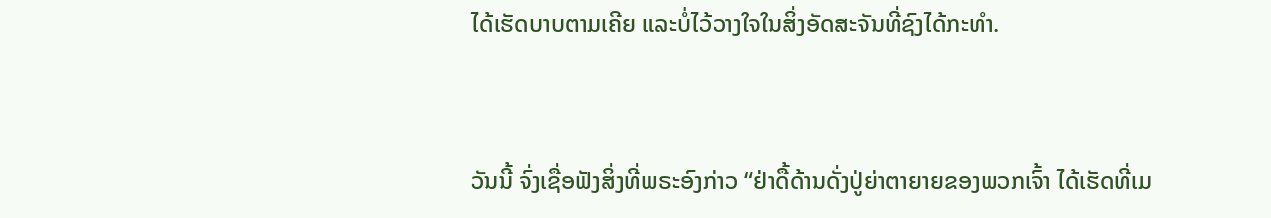ໄດ້ເຮັດບາບຕາມເຄີຍ ແລະບໍ່ໄວ້ວາງໃຈໃນສິ່ງອັດສະຈັນທີ່ຊົງໄດ້ກະທຳ.


ວັນນີ້ ຈົ່ງເຊື່ອຟັງສິ່ງທີ່ພຣະອົງກ່າວ “ຢ່າດື້ດ້ານດັ່ງປູ່ຍ່າຕາຍາຍຂອງພວກເຈົ້າ ໄດ້ເຮັດທີ່ເມ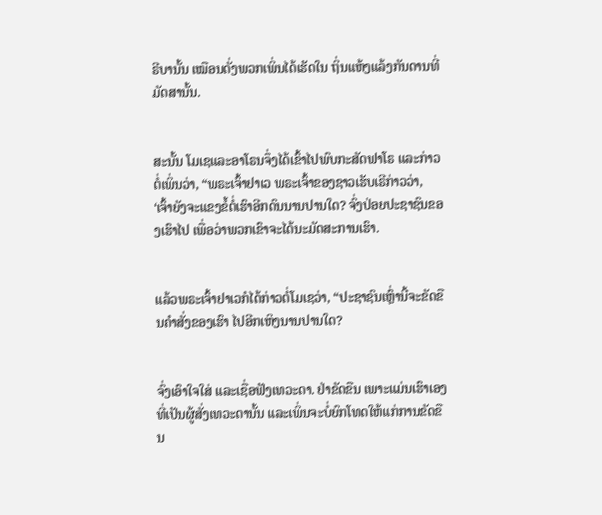ຣີບານັ້ນ ເໝືອນດັ່ງພວກເພິ່ນໄດ້ເຮັດໃນ ຖິ່ນແຫ້ງແລ້ງກັນດານທີ່ມັດສານັ້ນ.


ສະນັ້ນ ໂມເຊແລະອາໂຣນຈຶ່ງໄດ້ເຂົ້າໄປພົບກະສັດຟາໂຣ ແລະກ່າວຕໍ່ເພິ່ນວ່າ, “ພຣະເຈົ້າຢາເວ ພຣະເຈົ້າຂອງຊາວເຮັບເຣີກ່າວວ່າ, ‘ເຈົ້າຍັງຈະແຂງຂໍ້ຕໍ່ເຮົາອີກດົນນານປານໃດ? ຈົ່ງປ່ອຍປະຊາຊົນຂອງເຮົາໄປ ເພື່ອວ່າພວກເຂົາຈະໄດ້ນະມັດສະການເຮົາ.


ແລ້ວພຣະເຈົ້າຢາເວກໍໄດ້ກ່າວຕໍ່ໂມເຊວ່າ, “ປະຊາຊົນເຫຼົ່ານີ້ຈະຂັດຂືນຄຳສັ່ງຂອງເຮົາ ໄປອີກເຫິງນານປານໃດ?


ຈົ່ງເອົາໃຈໃສ່ ແລະເຊື່ອຟັງເທວະດາ. ຢ່າຂັດຂືນ ເພາະແມ່ນເຮົາເອງທີ່ເປັນຜູ້ສັ່ງເທວະດານັ້ນ ແລະເພິ່ນຈະບໍ່ຍົກໂທດໃຫ້ແກ່ການຂັດຂືນ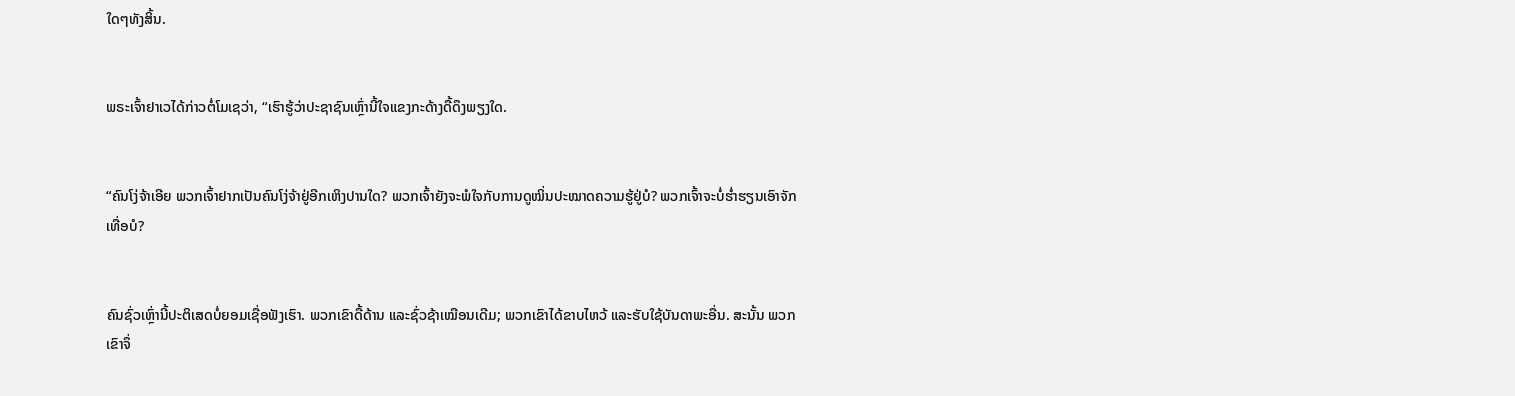ໃດໆທັງສິ້ນ.


ພຣະເຈົ້າຢາເວໄດ້ກ່າວຕໍ່ໂມເຊວ່າ, “ເຮົາຮູ້ວ່າປະຊາຊົນເຫຼົ່ານີ້ໃຈແຂງກະດ້າງດື້ດຶງພຽງໃດ.


“ຄົນໂງ່ຈ້າເອີຍ ພວກເຈົ້າຢາກເປັນຄົນໂງ່ຈ້າຢູ່ອີກເຫິງປານໃດ? ພວກເຈົ້າຍັງຈະພໍໃຈກັບການດູໝິ່ນປະໝາດຄວາມຮູ້ຢູ່ບໍ? ພວກເຈົ້າຈະບໍ່ຮໍ່າຮຽນເອົາຈັກເທື່ອບໍ?


ຄົນຊົ່ວເຫຼົ່ານີ້ປະຕິເສດບໍ່ຍອມເຊື່ອຟັງເຮົາ. ພວກເຂົາດື້ດ້ານ ແລະຊົ່ວຊ້າເໝືອນເດີມ; ພວກເຂົາໄດ້ຂາບໄຫວ້ ແລະຮັບໃຊ້ບັນດາພະອື່ນ. ສະນັ້ນ ພວກເຂົາຈຶ່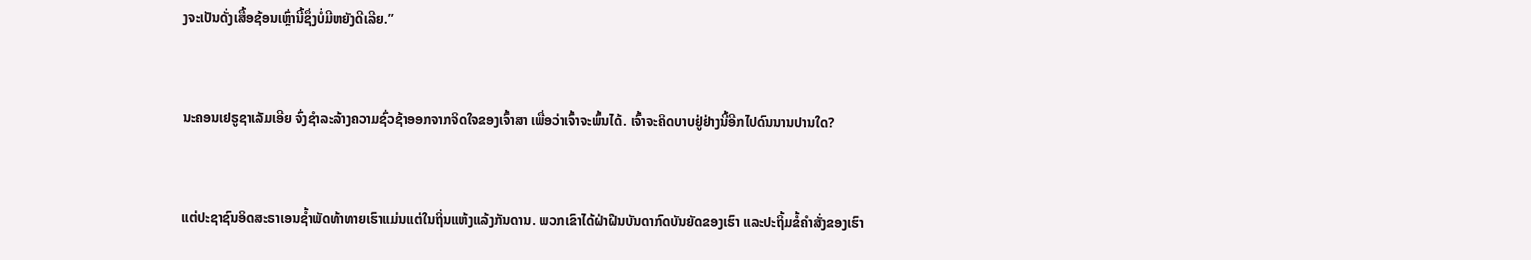ງຈະເປັນດັ່ງເສື້ອຊ້ອນເຫຼົ່ານີ້ຊຶ່ງບໍ່ມີຫຍັງດີເລີຍ.”


ນະຄອນເຢຣູຊາເລັມເອີຍ ຈົ່ງຊຳລະລ້າງຄວາມຊົ່ວຊ້າອອກຈາກຈິດໃຈຂອງເຈົ້າສາ ເພື່ອວ່າເຈົ້າຈະພົ້ນໄດ້. ເຈົ້າຈະຄິດບາບຢູ່ຢ່າງນີ້ອີກໄປດົນນານປານໃດ?


ແຕ່ປະຊາຊົນອິດສະຣາເອນຊໍ້າພັດທ້າທາຍເຮົາແມ່ນແຕ່ໃນຖິ່ນແຫ້ງແລ້ງກັນດານ. ພວກເຂົາໄດ້ຝ່າຝືນບັນດາກົດບັນຍັດຂອງເຮົາ ແລະປະຖິ້ມຂໍ້ຄຳສັ່ງຂອງເຮົາ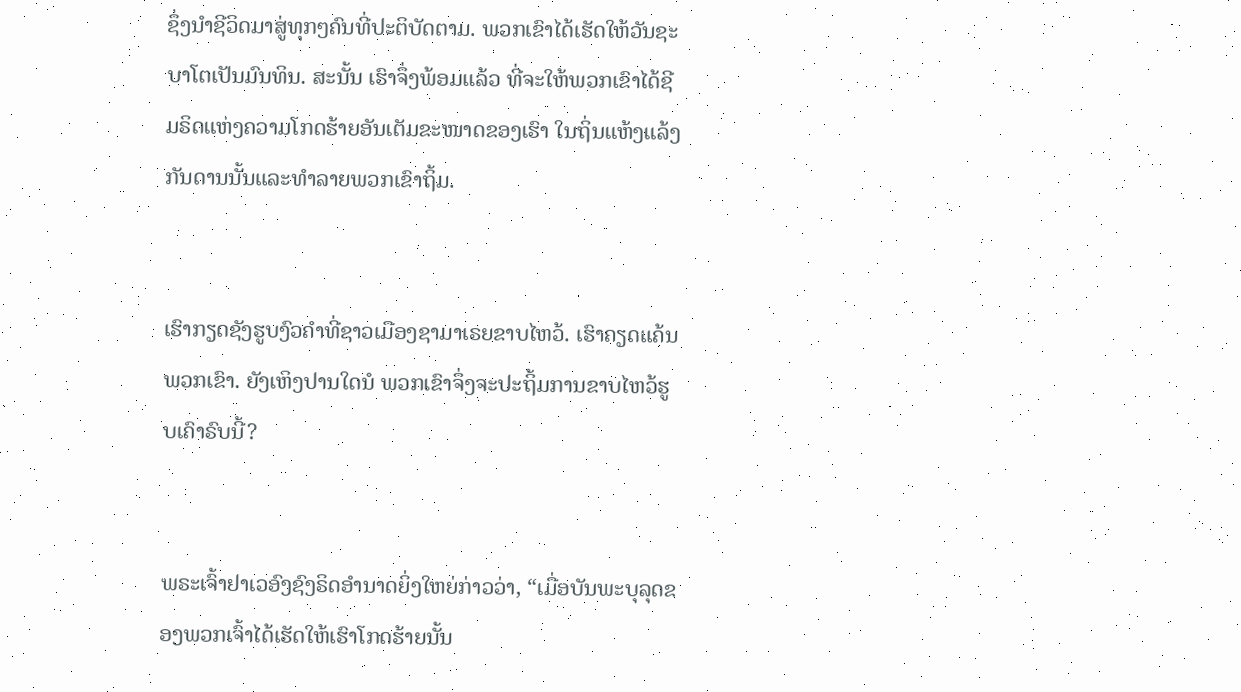ຊຶ່ງນຳຊີວິດມາສູ່ທຸກໆຄົນທີ່ປະຕິບັດຕາມ. ພວກເຂົາໄດ້ເຮັດໃຫ້ວັນຊະບາໂຕເປັນມົນທິນ. ສະນັ້ນ ເຮົາຈຶ່ງພ້ອມແລ້ວ ທີ່ຈະໃຫ້ພວກເຂົາໄດ້ຊີມຣິດແຫ່ງຄວາມໂກດຮ້າຍອັນເຕັມຂະໜາດຂອງເຮົາ ໃນຖິ່ນແຫ້ງແລ້ງກັນດານນັ້ນແລະທຳລາຍພວກເຂົາຖິ້ມ.


ເຮົາກຽດຊັງຮູບງົວຄຳທີ່ຊາວເມືອງຊາມາເຣຍຂາບໄຫວ້. ເຮົາຄຽດແຄ້ນພວກເຂົາ. ຍັງເຫິງປານໃດນໍ ພວກເຂົາຈຶ່ງຈະປະຖິ້ມການຂາບໄຫວ້ຮູບເຄົາຣົບນີ້?


ພຣະເຈົ້າຢາເວອົງຊົງຣິດອຳນາດຍິ່ງໃຫຍ່ກ່າວວ່າ, “ເມື່ອບັນພະບຸລຸດຂອງພວກເຈົ້າໄດ້ເຮັດໃຫ້ເຮົາໂກດຮ້າຍນັ້ນ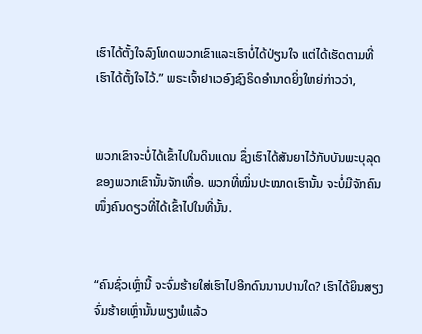ເຮົາໄດ້ຕັ້ງໃຈລົງໂທດພວກເຂົາແລະເຮົາບໍ່ໄດ້ປ່ຽນໃຈ ແຕ່ໄດ້ເຮັດຕາມທີ່ເຮົາໄດ້ຕັ້ງໃຈໄວ້.” ພຣະເຈົ້າຢາເວອົງຊົງຣິດອຳນາດຍິ່ງໃຫຍ່ກ່າວວ່າ,


ພວກເຂົາຈະບໍ່ໄດ້ເຂົ້າໄປໃນດິນແດນ ຊຶ່ງເຮົາໄດ້ສັນຍາໄວ້ກັບບັນພະບຸລຸດຂອງພວກເຂົານັ້ນຈັກເທື່ອ. ພວກທີ່ໝິ່ນປະໝາດເຮົານັ້ນ ຈະບໍ່ມີຈັກຄົນໜຶ່ງຄົນດຽວທີ່ໄດ້ເຂົ້າໄປໃນທີ່ນັ້ນ.


“ຄົນຊົ່ວເຫຼົ່ານີ້ ຈະຈົ່ມຮ້າຍໃສ່ເຮົາໄປອີກດົນນານປານໃດ? ເຮົາໄດ້ຍິນສຽງຈົ່ມຮ້າຍເຫຼົ່ານັ້ນພຽງພໍແລ້ວ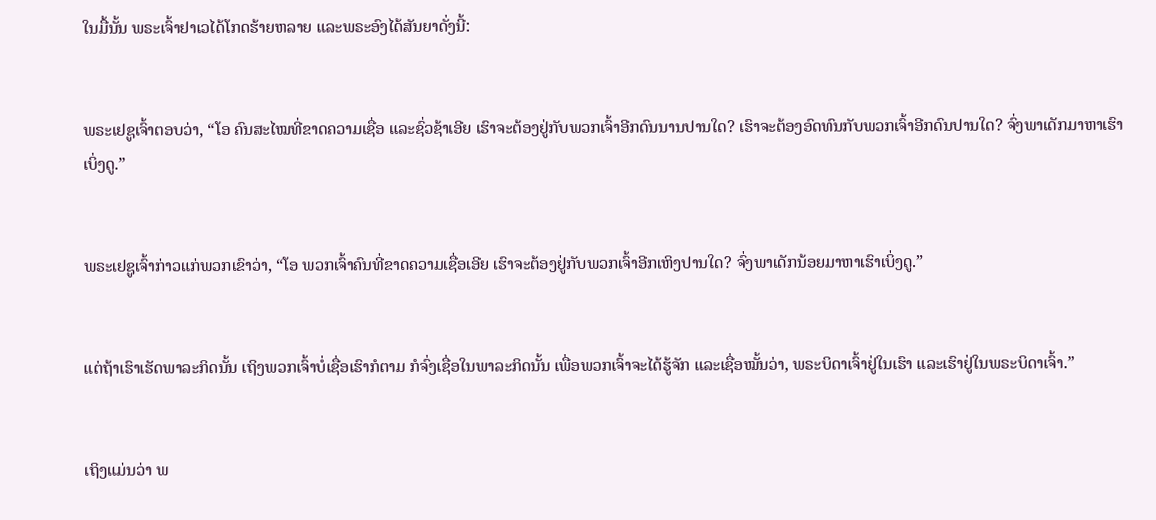ໃນມື້ນັ້ນ ພຣະເຈົ້າຢາເວໄດ້ໂກດຮ້າຍຫລາຍ ແລະພຣະອົງໄດ້ສັນຍາດັ່ງນີ້:


ພຣະເຢຊູເຈົ້າຕອບວ່າ, “ໂອ ຄົນສະໄໝທີ່ຂາດຄວາມເຊື່ອ ແລະຊົ່ວຊ້າເອີຍ ເຮົາຈະຕ້ອງຢູ່ກັບພວກເຈົ້າອີກດົນນານປານໃດ? ເຮົາຈະຕ້ອງອົດທົນກັບພວກເຈົ້າອີກດົນປານໃດ? ຈົ່ງພາເດັກມາຫາເຮົາເບິ່ງດູ.”


ພຣະເຢຊູເຈົ້າກ່າວແກ່ພວກເຂົາວ່າ, “ໂອ ພວກເຈົ້າຄົນທີ່ຂາດຄວາມເຊື່ອເອີຍ ເຮົາຈະຕ້ອງຢູ່ກັບພວກເຈົ້າອີກເຫິງປານໃດ? ຈົ່ງພາເດັກນ້ອຍມາຫາເຮົາເບິ່ງດູ.”


ແຕ່ຖ້າເຮົາເຮັດພາລະກິດນັ້ນ ເຖິງພວກເຈົ້າບໍ່ເຊື່ອເຮົາກໍຕາມ ກໍຈົ່ງເຊື່ອໃນພາລະກິດນັ້ນ ເພື່ອພວກເຈົ້າຈະໄດ້ຮູ້ຈັກ ແລະເຊື່ອໝັ້ນວ່າ, ພຣະບິດາເຈົ້າຢູ່ໃນເຮົາ ແລະເຮົາຢູ່ໃນພຣະບິດາເຈົ້າ.”


ເຖິງແມ່ນວ່າ ພ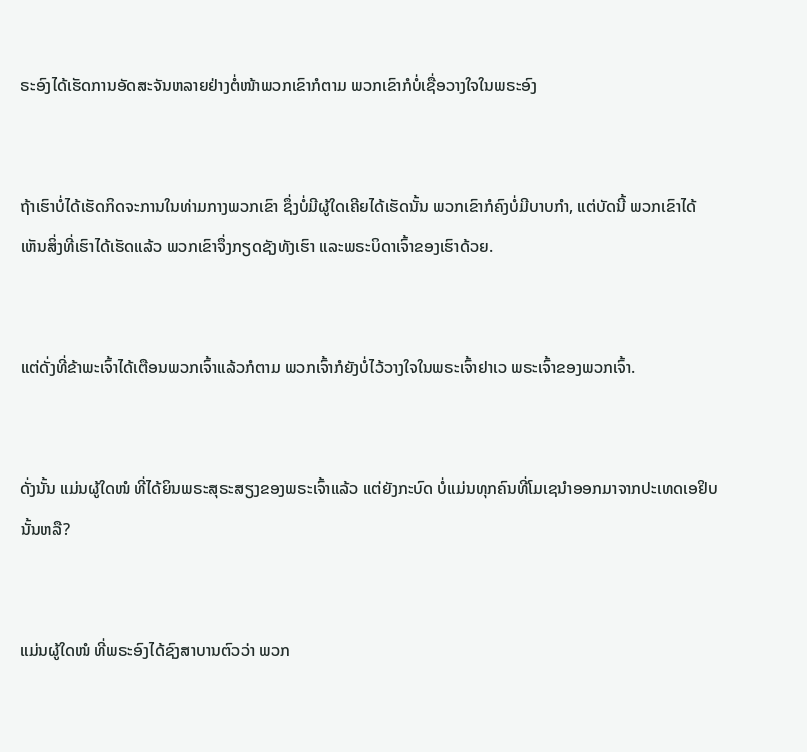ຣະອົງໄດ້ເຮັດການອັດສະຈັນຫລາຍຢ່າງຕໍ່ໜ້າພວກເຂົາກໍຕາມ ພວກເຂົາກໍບໍ່ເຊື່ອວາງໃຈໃນພຣະອົງ


ຖ້າເຮົາບໍ່ໄດ້ເຮັດກິດຈະການໃນທ່າມກາງພວກເຂົາ ຊຶ່ງບໍ່ມີຜູ້ໃດເຄີຍໄດ້ເຮັດນັ້ນ ພວກເຂົາກໍຄົງບໍ່ມີບາບກຳ, ແຕ່ບັດນີ້ ພວກເຂົາໄດ້ເຫັນສິ່ງທີ່ເຮົາໄດ້ເຮັດແລ້ວ ພວກເຂົາຈຶ່ງກຽດຊັງທັງເຮົາ ແລະພຣະບິດາເຈົ້າຂອງເຮົາດ້ວຍ.


ແຕ່ດັ່ງທີ່ຂ້າພະເຈົ້າໄດ້ເຕືອນພວກເຈົ້າແລ້ວກໍຕາມ ພວກເຈົ້າກໍຍັງບໍ່ໄວ້ວາງໃຈໃນພຣະເຈົ້າຢາເວ ພຣະເຈົ້າຂອງພວກເຈົ້າ.


ດັ່ງນັ້ນ ແມ່ນຜູ້ໃດໜໍ ທີ່ໄດ້ຍິນພຣະສຸຣະສຽງຂອງພຣະເຈົ້າແລ້ວ ແຕ່ຍັງກະບົດ ບໍ່ແມ່ນທຸກຄົນທີ່ໂມເຊນຳອອກມາຈາກປະເທດເອຢິບນັ້ນຫລື?


ແມ່ນຜູ້ໃດໜໍ ທີ່ພຣະອົງໄດ້ຊົງສາບານຕົວວ່າ ພວກ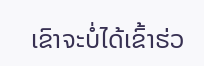ເຂົາຈະບໍ່ໄດ້ເຂົ້າຮ່ວ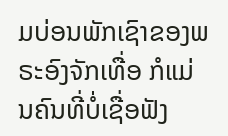ມບ່ອນພັກເຊົາຂອງພຣະອົງຈັກເທື່ອ ກໍແມ່ນຄົນທີ່ບໍ່ເຊື່ອຟັງ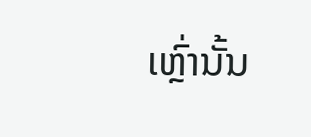ເຫຼົ່ານັ້ນ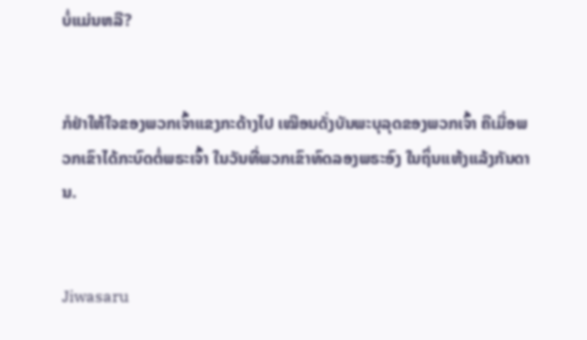ບໍ່ແມ່ນຫລື?


ກໍຢ່າໃຫ້ໃຈຂອງພວກເຈົ້າແຂງກະດ້າງໄປ ເໝືອນດັ່ງບັນພະບຸລຸດຂອງພວກເຈົ້າ ຄືເມື່ອພວກເຂົາໄດ້ກະບົດຕໍ່ພຣະເຈົ້າ ໃນວັນທີ່ພວກເຂົາທົດລອງພຣະອົງ ໃນຖິ່ນແຫ້ງແລ້ງກັນດານ.


Jiwasaru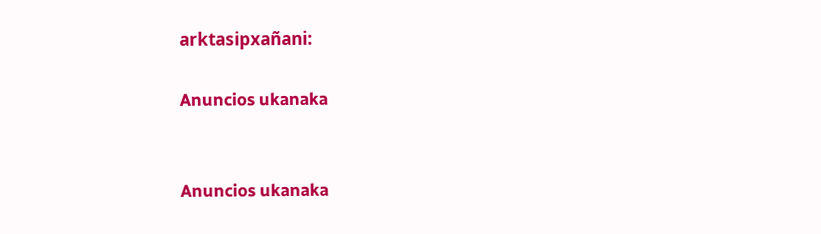arktasipxañani:

Anuncios ukanaka


Anuncios ukanaka